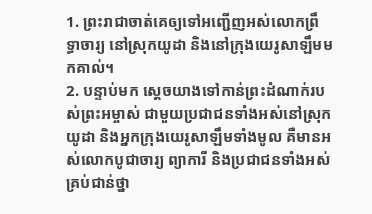1. ព្រះរាជាចាត់គេឲ្យទៅអញ្ជើញអស់លោកព្រឹទ្ធាចារ្យ នៅស្រុកយូដា និងនៅក្រុងយេរូសាឡឹមមកគាល់។
2. បន្ទាប់មក ស្ដេចយាងទៅកាន់ព្រះដំណាក់របស់ព្រះអម្ចាស់ ជាមួយប្រជាជនទាំងអស់នៅស្រុកយូដា និងអ្នកក្រុងយេរូសាឡឹមទាំងមូល គឺមានអស់លោកបូជាចារ្យ ព្យាការី និងប្រជាជនទាំងអស់ គ្រប់ជាន់ថ្នា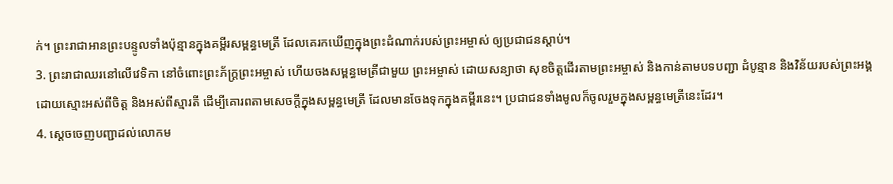ក់។ ព្រះរាជាអានព្រះបន្ទូលទាំងប៉ុន្មានក្នុងគម្ពីរសម្ពន្ធមេត្រី ដែលគេរកឃើញក្នុងព្រះដំណាក់របស់ព្រះអម្ចាស់ ឲ្យប្រជាជនស្ដាប់។
3. ព្រះរាជាឈរនៅលើវេទិកា នៅចំពោះព្រះភ័ក្ត្រព្រះអម្ចាស់ ហើយចងសម្ពន្ធមេត្រីជាមួយ ព្រះអម្ចាស់ ដោយសន្យាថា សុខចិត្តដើរតាមព្រះអម្ចាស់ និងកាន់តាមបទបញ្ជា ដំបូន្មាន និងវិន័យរបស់ព្រះអង្គ ដោយស្មោះអស់ពីចិត្ត និងអស់ពីស្មារតី ដើម្បីគោរពតាមសេចក្ដីក្នុងសម្ពន្ធមេត្រី ដែលមានចែងទុកក្នុងគម្ពីរនេះ។ ប្រជាជនទាំងមូលក៏ចូលរួមក្នុងសម្ពន្ធមេត្រីនេះដែរ។
4. ស្ដេចចេញបញ្ជាដល់លោកម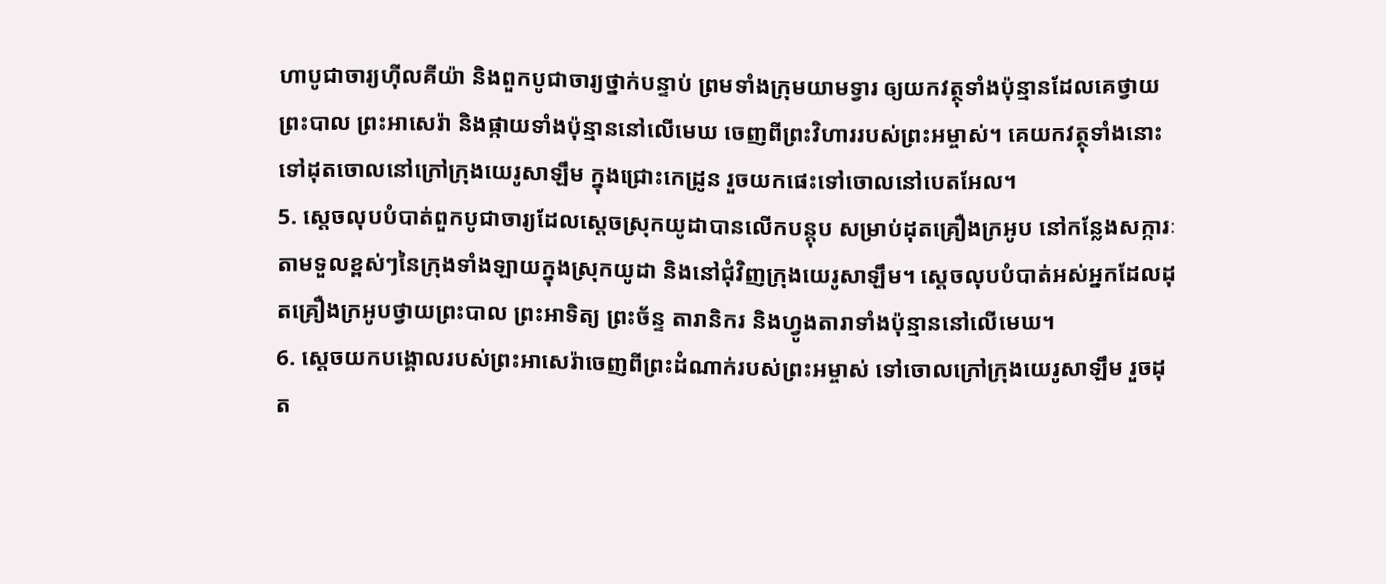ហាបូជាចារ្យហ៊ីលគីយ៉ា និងពួកបូជាចារ្យថ្នាក់បន្ទាប់ ព្រមទាំងក្រុមយាមទ្វារ ឲ្យយកវត្ថុទាំងប៉ុន្មានដែលគេថ្វាយព្រះបាល ព្រះអាសេរ៉ា និងផ្កាយទាំងប៉ុន្មាននៅលើមេឃ ចេញពីព្រះវិហាររបស់ព្រះអម្ចាស់។ គេយកវត្ថុទាំងនោះទៅដុតចោលនៅក្រៅក្រុងយេរូសាឡឹម ក្នុងជ្រោះកេដ្រូន រួចយកផេះទៅចោលនៅបេតអែល។
5. ស្ដេចលុបបំបាត់ពួកបូជាចារ្យដែលស្ដេចស្រុកយូដាបានលើកបន្តុប សម្រាប់ដុតគ្រឿងក្រអូប នៅកន្លែងសក្ការៈតាមទួលខ្ពស់ៗនៃក្រុងទាំងឡាយក្នុងស្រុកយូដា និងនៅជុំវិញក្រុងយេរូសាឡឹម។ ស្ដេចលុបបំបាត់អស់អ្នកដែលដុតគ្រឿងក្រអូបថ្វាយព្រះបាល ព្រះអាទិត្យ ព្រះច័ន្ទ តារានិករ និងហ្វូងតារាទាំងប៉ុន្មាននៅលើមេឃ។
6. ស្ដេចយកបង្គោលរបស់ព្រះអាសេរ៉ាចេញពីព្រះដំណាក់របស់ព្រះអម្ចាស់ ទៅចោលក្រៅក្រុងយេរូសាឡឹម រួចដុត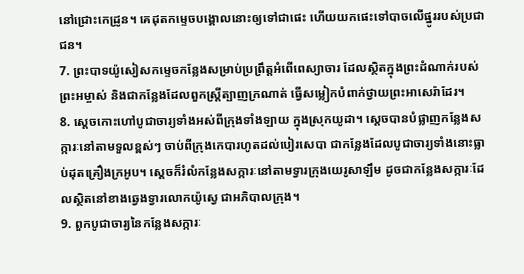នៅជ្រោះកេដ្រូន។ គេដុតកម្ទេចបង្គោលនោះឲ្យទៅជាផេះ ហើយយកផេះទៅបាចលើផ្នូររបស់ប្រជាជន។
7. ព្រះបាទយ៉ូសៀសកម្ទេចកន្លែងសម្រាប់ប្រព្រឹត្តអំពើពេស្យាចារ ដែលស្ថិតក្នុងព្រះដំណាក់របស់ព្រះអម្ចាស់ និងជាកន្លែងដែលពួកស្ត្រីត្បាញក្រណាត់ ធ្វើសម្លៀកបំពាក់ថ្វាយព្រះអាសេរ៉ាដែរ។
8. ស្ដេចកោះហៅបូជាចារ្យទាំងអស់ពីក្រុងទាំងឡាយ ក្នុងស្រុកយូដា។ ស្ដេចបានបំផ្លាញកន្លែងសក្ការៈនៅតាមទួលខ្ពស់ៗ ចាប់ពីក្រុងកេបារហូតដល់បៀរសេបា ជាកន្លែងដែលបូជាចារ្យទាំងនោះធ្លាប់ដុតគ្រឿងក្រអូប។ ស្ដេចក៏រំលំកន្លែងសក្ការៈនៅតាមទ្វារក្រុងយេរូសាឡឹម ដូចជាកន្លែងសក្ការៈដែលស្ថិតនៅខាងឆ្វេងទ្វារលោកយ៉ូស្វេ ជាអភិបាលក្រុង។
9. ពួកបូជាចារ្យនៃកន្លែងសក្ការៈ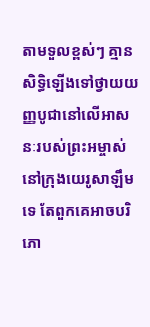តាមទួលខ្ពស់ៗ គ្មានសិទ្ធិឡើងទៅថ្វាយយញ្ញបូជានៅលើអាសនៈរបស់ព្រះអម្ចាស់ នៅក្រុងយេរូសាឡឹមទេ តែពួកគេអាចបរិភោ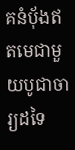គនំបុ័ងឥតមេជាមួយបូជាចារ្យដទៃ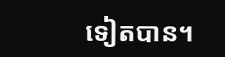ទៀតបាន។